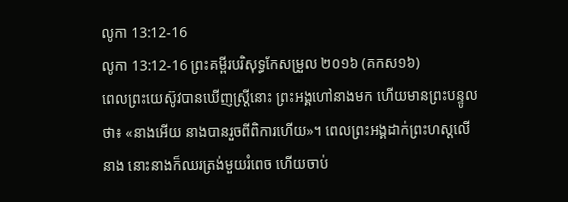លូកា 13:12-16
លូកា 13:12-16 ព្រះគម្ពីរបរិសុទ្ធកែសម្រួល ២០១៦ (គកស១៦)
ពេលព្រះយេស៊ូវបានឃើញស្ត្រីនោះ ព្រះអង្គហៅនាងមក ហើយមានព្រះបន្ទូលថា៖ «នាងអើយ នាងបានរួចពីពិការហើយ»។ ពេលព្រះអង្គដាក់ព្រះហស្តលើនាង នោះនាងក៏ឈរត្រង់មួយរំពេច ហើយចាប់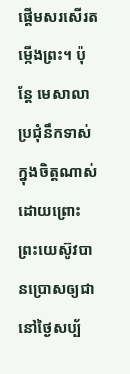ផ្ដើមសរសើរតម្កើងព្រះ។ ប៉ុន្តែ មេសាលាប្រជុំនឹកទាស់ក្នុងចិត្តណាស់ ដោយព្រោះព្រះយេស៊ូវបានប្រោសឲ្យជានៅថ្ងៃសប្ប័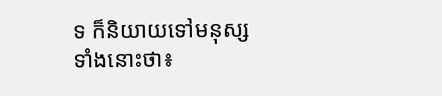ទ ក៏និយាយទៅមនុស្សទាំងនោះថា៖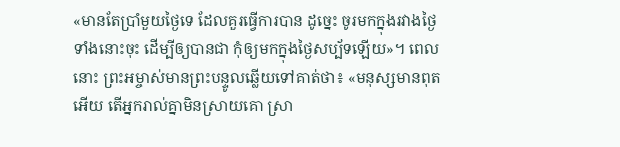«មានតែប្រាំមួយថ្ងៃទេ ដែលគួរធ្វើការបាន ដូច្នេះ ចូរមកក្នុងរវាងថ្ងៃទាំងនោះចុះ ដើម្បីឲ្យបានជា កុំឲ្យមកក្នុងថ្ងៃសប្ប័ទឡើយ»។ ពេលនោះ ព្រះអម្ចាស់មានព្រះបន្ទូលឆ្លើយទៅគាត់ថា៖ «មនុស្សមានពុតអើយ តើអ្នករាល់គ្នាមិនស្រាយគោ ស្រា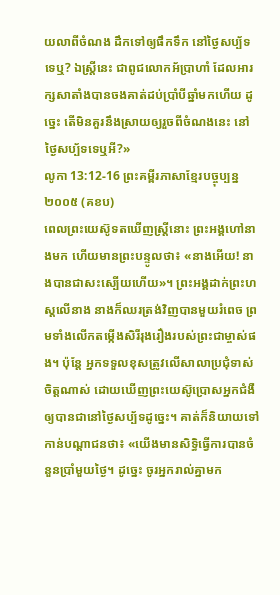យលាពីចំណង ដឹកទៅឲ្យផឹកទឹក នៅថ្ងៃសប្ប័ទទេឬ? ឯស្ត្រីនេះ ជាពូជលោកអ័ប្រាហាំ ដែលអារក្សសាតាំងបានចងគាត់ដប់ប្រាំបីឆ្នាំមកហើយ ដូច្នេះ តើមិនគួរនឹងស្រាយឲ្យរួចពីចំណងនេះ នៅថ្ងៃសប្ប័ទទេឬអី?»
លូកា 13:12-16 ព្រះគម្ពីរភាសាខ្មែរបច្ចុប្បន្ន ២០០៥ (គខប)
ពេលព្រះយេស៊ូទតឃើញស្ត្រីនោះ ព្រះអង្គហៅនាងមក ហើយមានព្រះបន្ទូលថា៖ «នាងអើយ! នាងបានជាសះស្បើយហើយ»។ ព្រះអង្គដាក់ព្រះហស្ដលើនាង នាងក៏ឈរត្រង់វិញបានមួយរំពេច ព្រមទាំងលើកតម្កើងសិរីរុងរឿងរបស់ព្រះជាម្ចាស់ផង។ ប៉ុន្តែ អ្នកទទួលខុសត្រូវលើសាលាប្រជុំទាស់ចិត្តណាស់ ដោយឃើញព្រះយេស៊ូប្រោសអ្នកជំងឺឲ្យបានជានៅថ្ងៃសប្ប័ទដូច្នេះ។ គាត់ក៏និយាយទៅកាន់បណ្ដាជនថា៖ «យើងមានសិទ្ធិធ្វើការបានចំនួនប្រាំមួយថ្ងៃ។ ដូច្នេះ ចូរអ្នករាល់គ្នាមក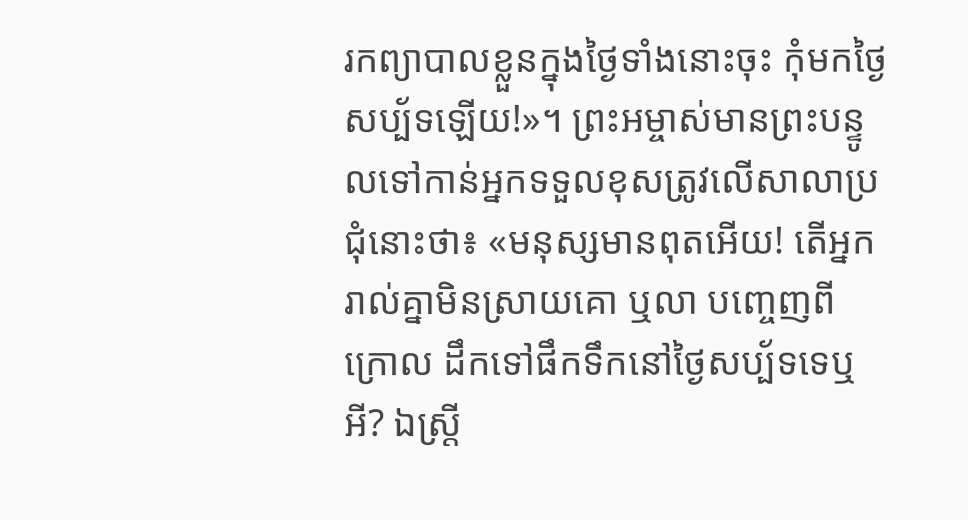រកព្យាបាលខ្លួនក្នុងថ្ងៃទាំងនោះចុះ កុំមកថ្ងៃសប្ប័ទឡើយ!»។ ព្រះអម្ចាស់មានព្រះបន្ទូលទៅកាន់អ្នកទទួលខុសត្រូវលើសាលាប្រជុំនោះថា៖ «មនុស្សមានពុតអើយ! តើអ្នករាល់គ្នាមិនស្រាយគោ ឬលា បញ្ចេញពីក្រោល ដឹកទៅផឹកទឹកនៅថ្ងៃសប្ប័ទទេឬអី? ឯស្ត្រី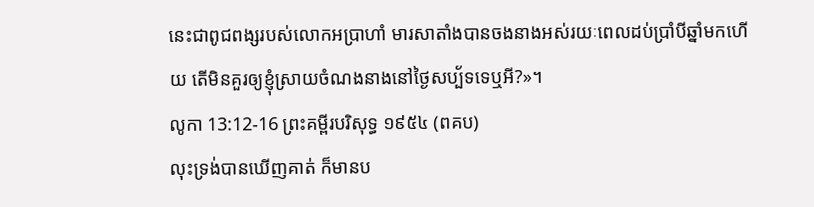នេះជាពូជពង្សរបស់លោកអប្រាហាំ មារសាតាំងបានចងនាងអស់រយៈពេលដប់ប្រាំបីឆ្នាំមកហើយ តើមិនគួរឲ្យខ្ញុំស្រាយចំណងនាងនៅថ្ងៃសប្ប័ទទេឬអី?»។
លូកា 13:12-16 ព្រះគម្ពីរបរិសុទ្ធ ១៩៥៤ (ពគប)
លុះទ្រង់បានឃើញគាត់ ក៏មានប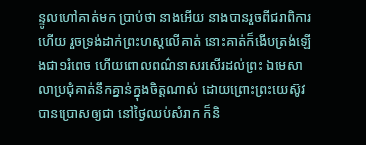ន្ទូលហៅគាត់មក ប្រាប់ថា នាងអើយ នាងបានរួចពីជរាពិការហើយ រួចទ្រង់ដាក់ព្រះហស្តលើគាត់ នោះគាត់ក៏ងើបត្រង់ឡើងជា១រំពេច ហើយពោលពណ៌នាសរសើរដល់ព្រះ ឯមេសាលាប្រជុំគាត់នឹកគ្នាន់ក្នុងចិត្តណាស់ ដោយព្រោះព្រះយេស៊ូវបានប្រោសឲ្យជា នៅថ្ងៃឈប់សំរាក ក៏និ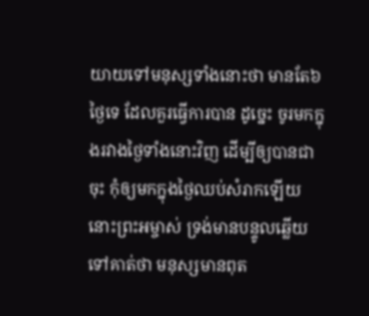យាយទៅមនុស្សទាំងនោះថា មានតែ៦ថ្ងៃទេ ដែលគួរធ្វើការបាន ដូច្នេះ ចូរមកក្នុងរវាងថ្ងៃទាំងនោះវិញ ដើម្បីឲ្យបានជាចុះ កុំឲ្យមកក្នុងថ្ងៃឈប់សំរាកឡើយ នោះព្រះអម្ចាស់ ទ្រង់មានបន្ទូលឆ្លើយទៅគាត់ថា មនុស្សមានពុត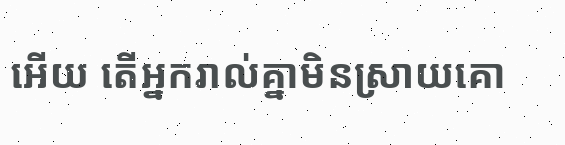អើយ តើអ្នករាល់គ្នាមិនស្រាយគោ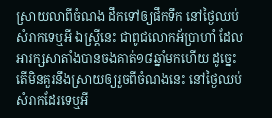ស្រាយលាពីចំណង ដឹកទៅឲ្យផឹកទឹក នៅថ្ងៃឈប់សំរាកទេឬអី ឯស្ត្រីនេះ ជាពូជលោកអ័ប្រាហាំ ដែលអារក្សសាតាំងបានចងគាត់១៨ឆ្នាំមកហើយ ដូច្នេះ តើមិនគួរនឹងស្រាយឲ្យរួចពីចំណងនេះ នៅថ្ងៃឈប់សំរាកដែរទេឬអី